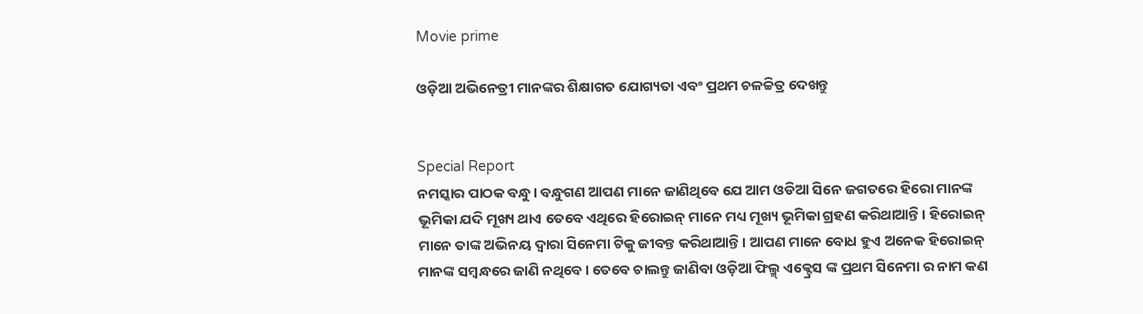Movie prime

ଓଡ଼ିଆ ଅଭିନେତ୍ରୀ ମାନଙ୍କର ଶିକ୍ଷାଗତ ଯୋଗ୍ୟତା ଏବଂ ପ୍ରଥମ ଚଳଚ୍ଚିତ୍ର ଦେଖନ୍ତୁ


Special Report
ନମସ୍କାର ପାଠକ ବନ୍ଧୁ। ବନ୍ଧୁଗଣ ଆପଣ ମାନେ ଜାଣିଥିବେ ଯେ ଆମ ଓଡିଆ ସିନେ ଜଗତରେ ହିରୋ ମାନଙ୍କ ଭୂମିକା ଯଦି ମୂଖ୍ୟ ଥାଏ ତେବେ ଏଥିରେ ହିରୋଇନ୍ ମାନେ ମଧ୍ୟ ମୂଖ୍ୟ ଭୂମିକା ଗ୍ରହଣ କରିଥାଆନ୍ତି। ହିରୋଇନ୍ ମାନେ ତାଙ୍କ ଅଭିନୟ ଦ୍ୱାରା ସିନେମା ଟିକୁ ଜୀବନ୍ତ କରିଥାଆନ୍ତି। ଆପଣ ମାନେ ବୋଧ ହୁଏ ଅନେକ ହିରୋଇନ୍ ମାନଙ୍କ ସମ୍ବନ୍ଧରେ ଜାଣି ନଥିବେ। ତେବେ ଚାଲନ୍ତୁ ଜାଣିବା ଓଡ଼ିଆ ଫିଲ୍ମ୍ ଏକ୍ଟ୍ରେସ ଙ୍କ ପ୍ରଥମ ସିନେମା ର ନାମ କଣ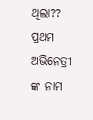ଥିଲା??
ପ୍ରଥମ ଅଭିନେତ୍ରୀ ଙ୍କ ନାମ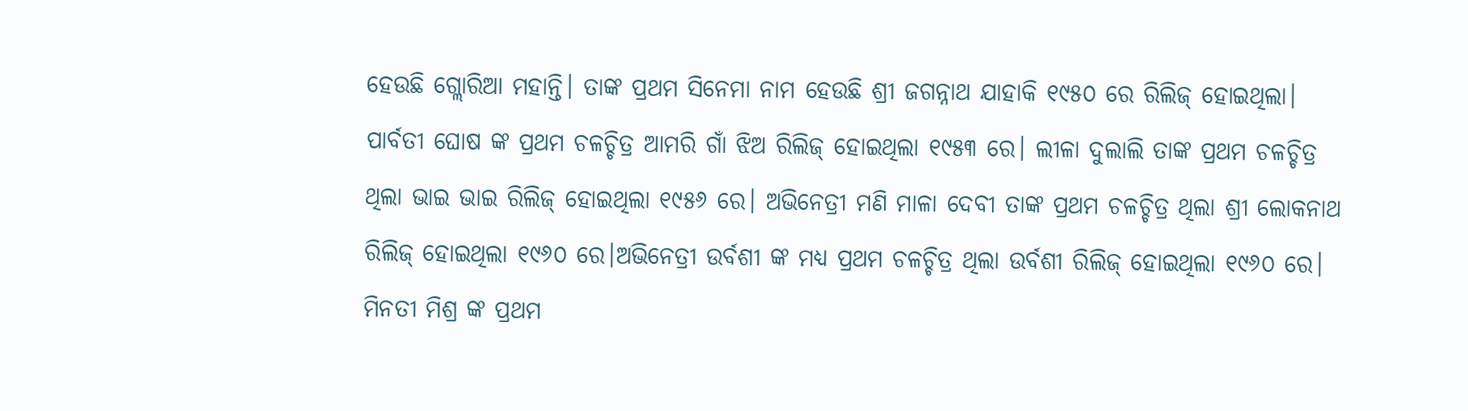ହେଉଛି ଗ୍ଲୋରିଆ ମହାନ୍ତି। ତାଙ୍କ ପ୍ରଥମ ସିନେମା ନାମ ହେଉଛି ଶ୍ରୀ ଜଗନ୍ନାଥ ଯାହାକି ୧୯୫୦ ରେ ରିଲିଜ୍ ହୋଇଥିଲା। ପାର୍ବତୀ ଘୋଷ ଙ୍କ ପ୍ରଥମ ଚଳଚ୍ଚିତ୍ର ଆମରି ଗାଁ ଝିଅ ରିଲିଜ୍ ହୋଇଥିଲା ୧୯୫୩ ରେ। ଲୀଳା ଦୁଲାଲି ତାଙ୍କ ପ୍ରଥମ ଚଳଚ୍ଚିତ୍ର ଥିଲା ଭାଇ ଭାଇ ରିଲିଜ୍ ହୋଇଥିଲା ୧୯୫୬ ରେ। ଅଭିନେତ୍ରୀ ମଣି ମାଳା ଦେବୀ ତାଙ୍କ ପ୍ରଥମ ଚଳଚ୍ଚିତ୍ର ଥିଲା ଶ୍ରୀ ଲୋକନାଥ ରିଲିଜ୍ ହୋଇଥିଲା ୧୯୬୦ ରେ।ଅଭିନେତ୍ରୀ ଉର୍ବଶୀ ଙ୍କ ମଧ୍ଯ ପ୍ରଥମ ଚଳଚ୍ଚିତ୍ର ଥିଲା ଉର୍ବଶୀ ରିଲିଜ୍ ହୋଇଥିଲା ୧୯୬୦ ରେ।
ମିନତୀ ମିଶ୍ର ଙ୍କ ପ୍ରଥମ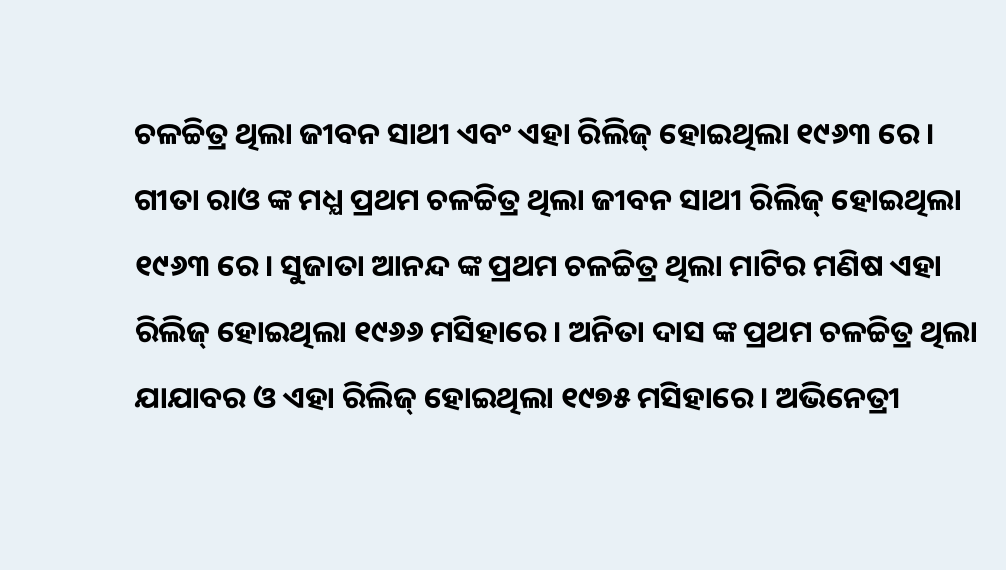ଚଳଚ୍ଚିତ୍ର ଥିଲା ଜୀବନ ସାଥୀ ଏବଂ ଏହା ରିଲିଜ୍ ହୋଇଥିଲା ୧୯୬୩ ରେ। ଗୀତା ରାଓ ଙ୍କ ମଧ୍ଯ ପ୍ରଥମ ଚଳଚ୍ଚିତ୍ର ଥିଲା ଜୀବନ ସାଥୀ ରିଲିଜ୍ ହୋଇଥିଲା ୧୯୬୩ ରେ। ସୁଜାତା ଆନନ୍ଦ ଙ୍କ ପ୍ରଥମ ଚଳଚ୍ଚିତ୍ର ଥିଲା ମାଟିର ମଣିଷ ଏହା ରିଲିଜ୍ ହୋଇଥିଲା ୧୯୬୬ ମସିହାରେ। ଅନିତା ଦାସ ଙ୍କ ପ୍ରଥମ ଚଳଚ୍ଚିତ୍ର ଥିଲା ଯାଯାବର ଓ ଏହା ରିଲିଜ୍ ହୋଇଥିଲା ୧୯୭୫ ମସିହାରେ। ଅଭିନେତ୍ରୀ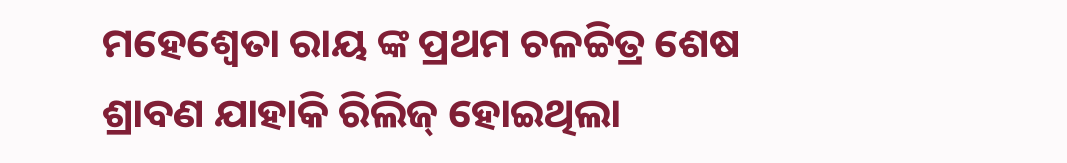ମହେଶ୍ୱେତା ରାୟ ଙ୍କ ପ୍ରଥମ ଚଳଚ୍ଚିତ୍ର ଶେଷ ଶ୍ରାବଣ ଯାହାକି ରିଲିଜ୍ ହୋଇଥିଲା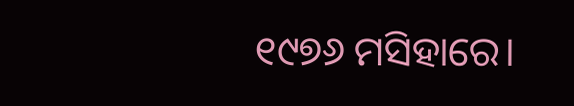୧୯୭୬ ମସିହାରେ।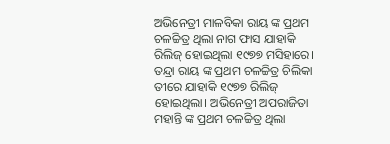ଅଭିନେତ୍ରୀ ମାଳବିକା ରାୟ ଙ୍କ ପ୍ରଥମ ଚଳଚ୍ଚିତ୍ର ଥିଲା ନାଗ ଫାସ ଯାହାକି ରିଲିଜ୍ ହୋଇଥିଲା ୧୯୭୭ ମସିହାରେ। ତନ୍ଦ୍ରା ରାୟ ଙ୍କ ପ୍ରଥମ ଚଳଚ୍ଚିତ୍ର ଚିଲିକା ତୀରେ ଯାହାକି ୧୯୭୭ ରିଲିଜ୍ ହୋଇଥିଲା। ଅଭିନେତ୍ରୀ ଅପରାଜିତା ମହାନ୍ତି ଙ୍କ ପ୍ରଥମ ଚଳଚ୍ଚିତ୍ର ଥିଲା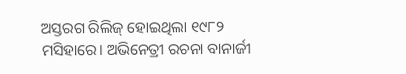ଅସ୍ତରଗ ରିଲିଜ୍ ହୋଇଥିଲା ୧୯୮୨ ମସିହାରେ। ଅଭିନେତ୍ରୀ ରଚନା ବାନାର୍ଜୀ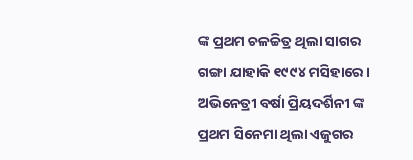ଙ୍କ ପ୍ରଥମ ଚଳଚ୍ଚିତ୍ର ଥିଲା ସାଗର ଗଙ୍ଗା ଯାହାକି ୧୯୯୪ ମସିହାରେ। ଅଭିନେତ୍ରୀ ବର୍ଷା ପ୍ରିୟଦର୍ଶିନୀ ଙ୍କ ପ୍ରଥମ ସିନେମା ଥିଲା ଏଜୁଗର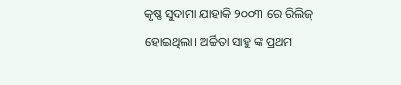କୃଷ୍ଣ ସୁଦାମା ଯାହାକି ୨୦୦୩ ରେ ରିଲିଜ୍ ହୋଇଥିଲା। ଅର୍ଚ୍ଚିତା ସାହୁ ଙ୍କ ପ୍ରଥମ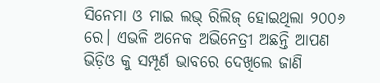ସିନେମା ଓ ମାଇ ଲଭ୍ ରିଲିଜ୍ ହୋଇଥିଲା ୨୦୦୬ ରେ। ଏଭଳି ଅନେକ ଅଭିନେତ୍ରୀ ଅଛନ୍ତି ଆପଣ ଭିଡ଼ିଓ କୁ ସମ୍ପୂର୍ଣ ଭାବରେ ଦେଖିଲେ ଜାଣି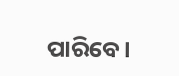ପାରିବେ।